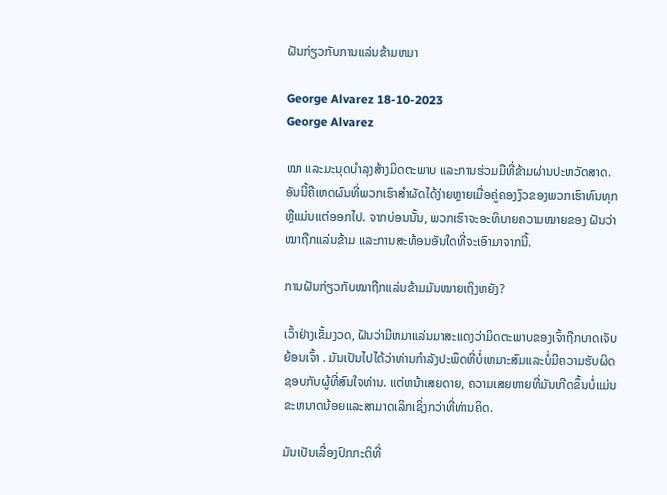ຝັນກ່ຽວກັບການແລ່ນຂ້າມຫມາ

George Alvarez 18-10-2023
George Alvarez

ໝາ ແລະມະນຸດບຳລຸງສ້າງມິດຕະພາບ ແລະການຮ່ວມມືທີ່ຂ້າມຜ່ານປະຫວັດສາດ. ອັນນີ້ຄືເຫດຜົນທີ່ພວກເຮົາສຳຜັດໄດ້ງ່າຍຫຼາຍເມື່ອຄູ່ຄອງງົວຂອງພວກເຮົາທົນທຸກ ຫຼືແມ່ນແຕ່ອອກໄປ. ຈາກບ່ອນນັ້ນ, ພວກເຮົາຈະອະທິບາຍຄວາມໝາຍຂອງ ຝັນວ່າໝາຖືກແລ່ນຂ້າມ ແລະການສະທ້ອນອັນໃດທີ່ຈະເອົາມາຈາກນີ້.

ການຝັນກ່ຽວກັບໝາຖືກແລ່ນຂ້າມມັນໝາຍເຖິງຫຍັງ?

ເວົ້າຢ່າງເຂັ້ມງວດ, ຝັນວ່າມີຫມາແລ່ນມາສະແດງວ່າມິດຕະພາບຂອງເຈົ້າຖືກບາດເຈັບຍ້ອນເຈົ້າ . ມັນເປັນໄປໄດ້ວ່າທ່ານກໍາລັງປະພຶດທີ່ບໍ່ເຫມາະສົມແລະບໍ່ມີຄວາມຮັບຜິດຊອບກັບຜູ້ທີ່ສົນໃຈທ່ານ. ແຕ່ຫນ້າເສຍດາຍ, ຄວາມເສຍຫາຍທີ່ມັນເກີດຂຶ້ນບໍ່ແມ່ນຂະຫນາດນ້ອຍແລະສາມາດເລິກເຊິ່ງກວ່າທີ່ທ່ານຄິດ.

ມັນເປັນເລື່ອງປົກກະຕິທີ່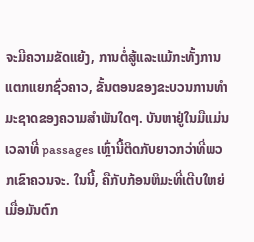ຈະມີຄວາມຂັດແຍ້ງ, ການຕໍ່ສູ້ແລະແມ້ກະທັ້ງການແຕກແຍກຊົ່ວຄາວ, ຂັ້ນຕອນຂອງຂະບວນການທໍາມະຊາດຂອງຄວາມສໍາພັນໃດໆ. ບັນຫາຢູ່ໃນມືແມ່ນເວລາທີ່ passages ເຫຼົ່ານີ້ຕິດກັບຍາວກວ່າທີ່ພວກເຂົາຄວນຈະ. ໃນນີ້, ຄືກັບກ້ອນຫິມະທີ່ເຕີບໃຫຍ່ເມື່ອມັນຕົກ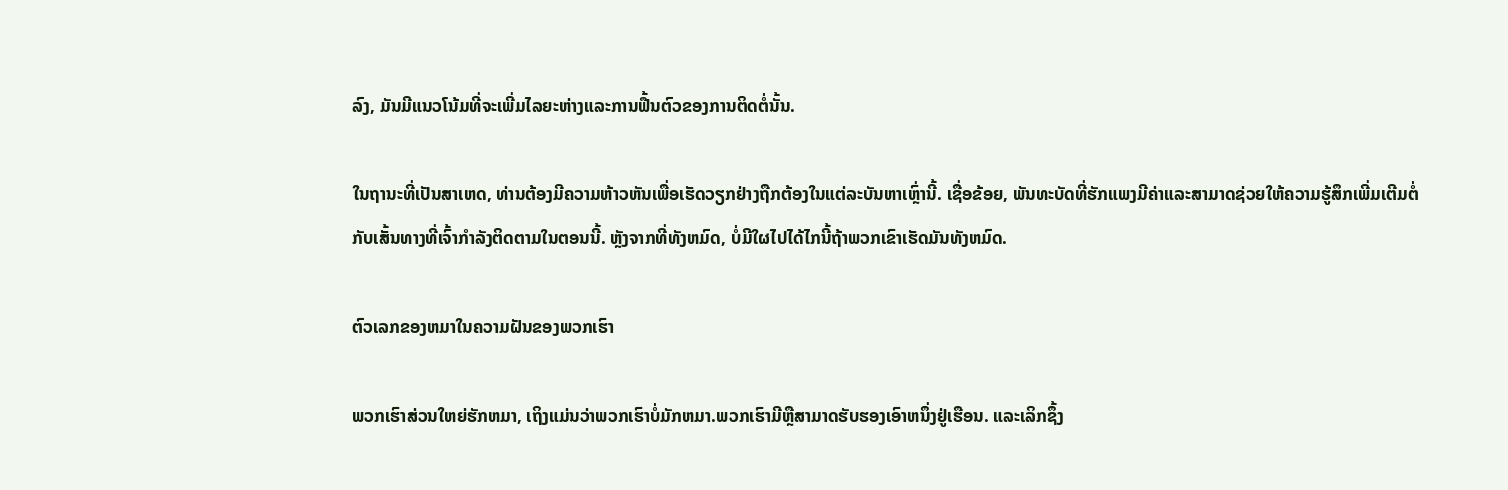ລົງ, ມັນມີແນວໂນ້ມທີ່ຈະເພີ່ມໄລຍະຫ່າງແລະການຟື້ນຕົວຂອງການຕິດຕໍ່ນັ້ນ.

ໃນຖານະທີ່ເປັນສາເຫດ, ທ່ານຕ້ອງມີຄວາມຫ້າວຫັນເພື່ອເຮັດວຽກຢ່າງຖືກຕ້ອງໃນແຕ່ລະບັນຫາເຫຼົ່ານີ້. ເຊື່ອຂ້ອຍ, ພັນທະບັດທີ່ຮັກແພງມີຄ່າແລະສາມາດຊ່ວຍໃຫ້ຄວາມຮູ້ສຶກເພີ່ມເຕີມຕໍ່ກັບເສັ້ນທາງທີ່ເຈົ້າກໍາລັງຕິດຕາມໃນຕອນນີ້. ຫຼັງຈາກທີ່ທັງຫມົດ, ບໍ່ມີໃຜໄປໄດ້ໄກນີ້ຖ້າພວກເຂົາເຮັດມັນທັງຫມົດ.

ຕົວເລກຂອງຫມາໃນຄວາມຝັນຂອງພວກເຮົາ

ພວກເຮົາສ່ວນໃຫຍ່ຮັກຫມາ, ເຖິງແມ່ນວ່າພວກເຮົາບໍ່ມັກຫມາ.ພວກເຮົາມີຫຼືສາມາດຮັບຮອງເອົາຫນຶ່ງຢູ່ເຮືອນ. ແລະເລິກຊຶ້ງ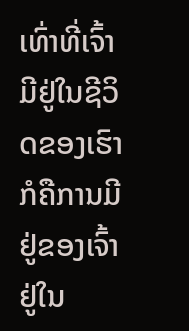ເທົ່າທີ່ເຈົ້າມີຢູ່ໃນຊີວິດຂອງເຮົາກໍຄືການມີຢູ່ຂອງເຈົ້າຢູ່ໃນ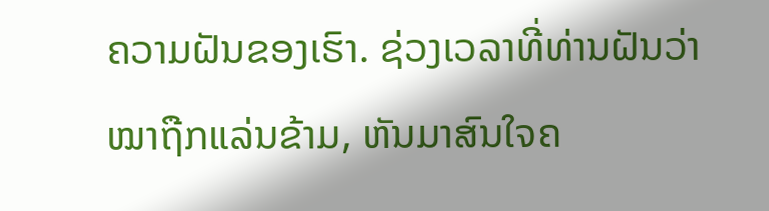ຄວາມຝັນຂອງເຮົາ. ຊ່ວງເວລາທີ່ທ່ານຝັນວ່າໝາຖືກແລ່ນຂ້າມ, ຫັນມາສົນໃຈຄ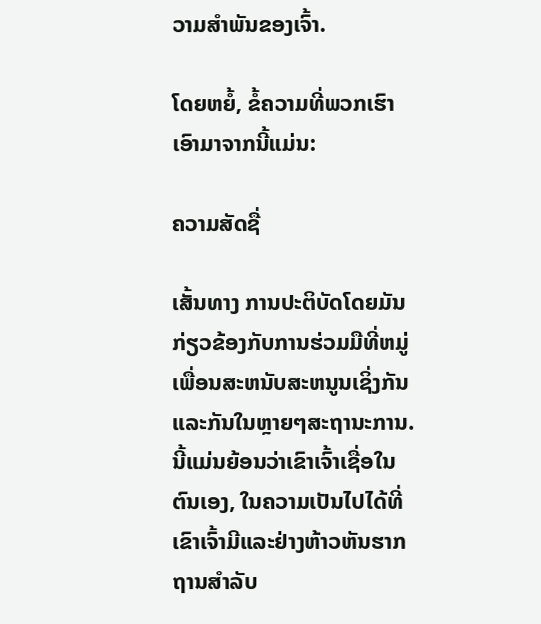ວາມສຳພັນຂອງເຈົ້າ.

ໂດຍຫຍໍ້, ຂໍ້ຄວາມທີ່ພວກເຮົາເອົາມາຈາກນີ້ແມ່ນ:

ຄວາມສັດຊື່

ເສັ້ນທາງ ການປະຕິບັດໂດຍມັນກ່ຽວຂ້ອງກັບການຮ່ວມມືທີ່ຫມູ່ເພື່ອນສະຫນັບສະຫນູນເຊິ່ງກັນແລະກັນໃນຫຼາຍໆສະຖານະການ. ນີ້ແມ່ນຍ້ອນວ່າເຂົາເຈົ້າເຊື່ອໃນຕົນເອງ, ໃນຄວາມເປັນໄປໄດ້ທີ່ເຂົາເຈົ້າມີແລະຢ່າງຫ້າວຫັນຮາກຖານສໍາລັບ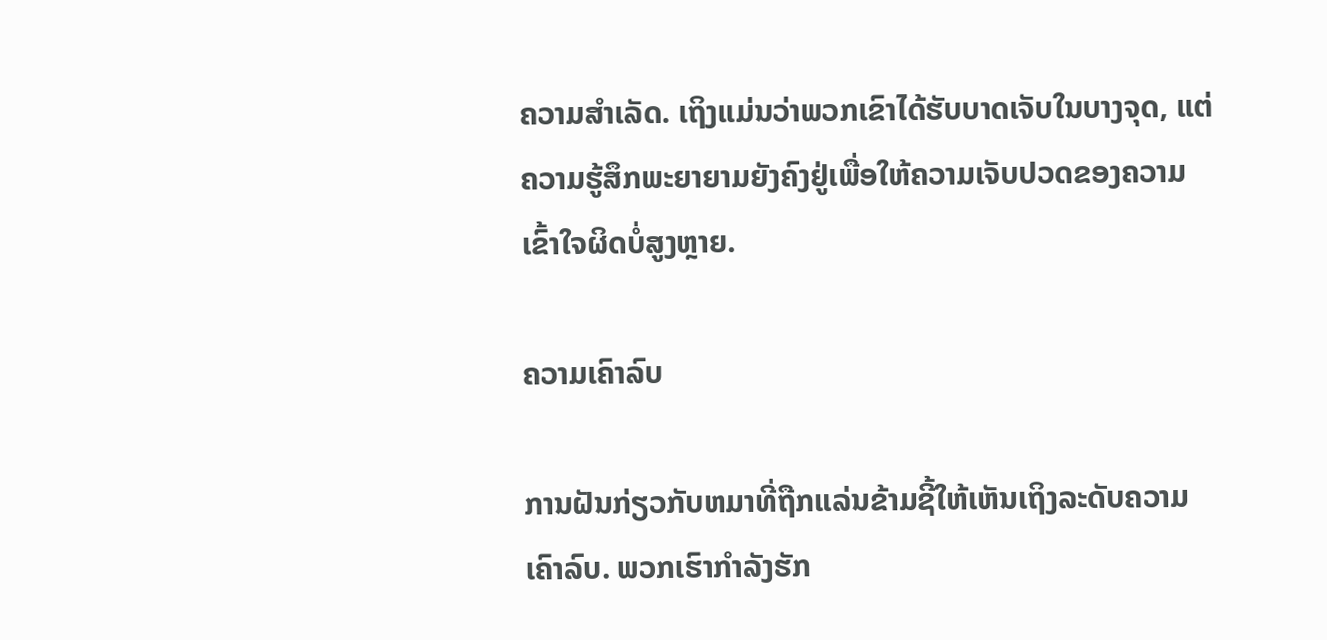ຄວາມສໍາເລັດ. ເຖິງແມ່ນວ່າພວກເຂົາໄດ້ຮັບບາດເຈັບໃນບາງຈຸດ, ແຕ່ຄວາມຮູ້ສຶກພະຍາຍາມຍັງຄົງຢູ່ເພື່ອໃຫ້ຄວາມເຈັບປວດຂອງຄວາມເຂົ້າໃຈຜິດບໍ່ສູງຫຼາຍ.

ຄວາມເຄົາລົບ

ການຝັນກ່ຽວກັບຫມາທີ່ຖືກແລ່ນຂ້າມຊີ້ໃຫ້ເຫັນເຖິງລະດັບຄວາມເຄົາລົບ. ພວກເຮົາກໍາລັງຮັກ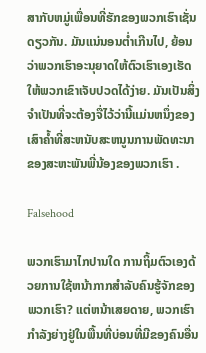ສາກັບຫມູ່ເພື່ອນທີ່ຮັກຂອງພວກເຮົາເຊັ່ນດຽວກັນ. ມັນແນ່ນອນຕໍ່າເກີນໄປ, ຍ້ອນວ່າພວກເຮົາອະນຸຍາດໃຫ້ຕົວເຮົາເອງເຮັດໃຫ້ພວກເຂົາເຈັບປວດໄດ້ງ່າຍ. ມັນເປັນສິ່ງຈໍາເປັນທີ່ຈະຕ້ອງຈື່ໄວ້ວ່ານີ້ແມ່ນຫນຶ່ງຂອງເສົາຄ້ຳທີ່ສະຫນັບສະຫນູນການພັດທະນາຂອງສະຫະພັນພີ່ນ້ອງຂອງພວກເຮົາ .

Falsehood

ພວກເຮົາມາໄກປານໃດ ການຖິ້ມຕົວເອງດ້ວຍການໃຊ້ຫນ້າກາກສໍາລັບຄົນຮູ້ຈັກຂອງພວກເຮົາ? ແຕ່ຫນ້າເສຍດາຍ, ພວກເຮົາກໍາລັງຍ່າງຢູ່ໃນພື້ນທີ່ບ່ອນທີ່ມີຂອງຄົນອື່ນ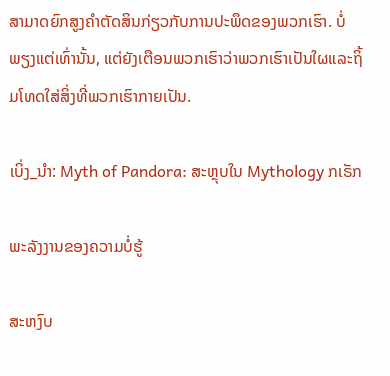ສາມາດຍົກສູງຄໍາຕັດສິນກ່ຽວກັບການປະພຶດຂອງພວກເຮົາ. ບໍ່ພຽງແຕ່ເທົ່ານັ້ນ, ແຕ່ຍັງເຕືອນພວກເຮົາວ່າພວກເຮົາເປັນໃຜແລະຖິ້ມໂທດໃສ່ສິ່ງທີ່ພວກເຮົາກາຍເປັນ.

ເບິ່ງ_ນຳ: Myth of Pandora: ສະຫຼຸບໃນ Mythology ກເຣັກ

ພະລັງງານຂອງຄວາມບໍ່ຮູ້

ສະຫງົບ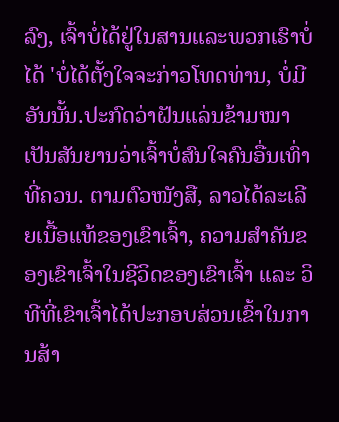ລົງ, ເຈົ້າບໍ່ໄດ້ຢູ່ໃນສານແລະພວກເຮົາບໍ່ໄດ້ 'ບໍ່ໄດ້ຕັ້ງໃຈຈະກ່າວໂທດທ່ານ, ບໍ່ມີອັນນັ້ນ.ປະກົດວ່າຝັນແລ່ນຂ້າມໝາເປັນສັນຍານວ່າເຈົ້າບໍ່ສົນໃຈຄົນອື່ນເທົ່າທີ່ຄວນ. ຕາມຕົວໜັງສື, ລາວໄດ້ລະເລີຍເນື້ອແທ້ຂອງເຂົາເຈົ້າ, ຄວາມສຳຄັນຂອງເຂົາເຈົ້າໃນຊີວິດຂອງເຂົາເຈົ້າ ແລະ ວິທີທີ່ເຂົາເຈົ້າໄດ້ປະກອບສ່ວນເຂົ້າໃນການສ້າ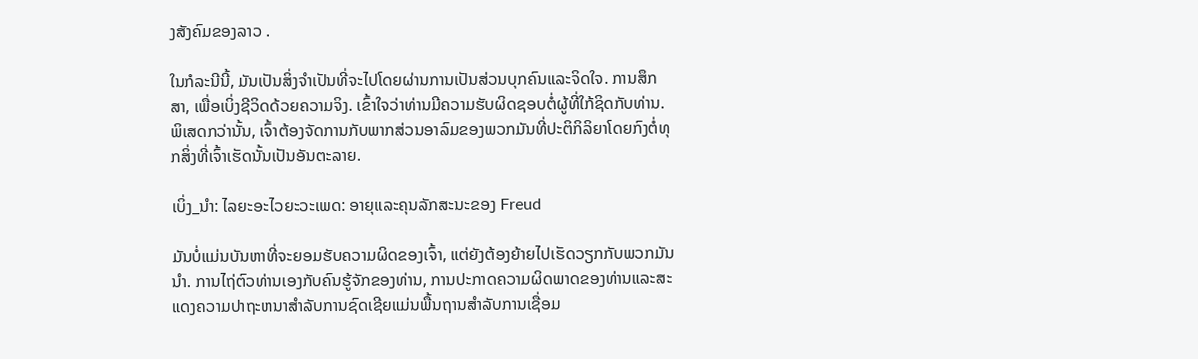ງສັງຄົມຂອງລາວ .

ໃນກໍລະນີນີ້, ມັນເປັນສິ່ງຈໍາເປັນທີ່ຈະໄປໂດຍຜ່ານການເປັນສ່ວນບຸກຄົນແລະຈິດໃຈ. ການສຶກສາ, ເພື່ອເບິ່ງຊີວິດດ້ວຍຄວາມຈິງ. ເຂົ້າໃຈວ່າທ່ານມີຄວາມຮັບຜິດຊອບຕໍ່ຜູ້ທີ່ໃກ້ຊິດກັບທ່ານ. ພິເສດກວ່ານັ້ນ, ເຈົ້າຕ້ອງຈັດການກັບພາກສ່ວນອາລົມຂອງພວກມັນທີ່ປະຕິກິລິຍາໂດຍກົງຕໍ່ທຸກສິ່ງທີ່ເຈົ້າເຮັດນັ້ນເປັນອັນຕະລາຍ.

ເບິ່ງ_ນຳ: ໄລຍະອະໄວຍະວະເພດ: ອາຍຸແລະຄຸນລັກສະນະຂອງ Freud

ມັນບໍ່ແມ່ນບັນຫາທີ່ຈະຍອມຮັບຄວາມຜິດຂອງເຈົ້າ, ແຕ່ຍັງຕ້ອງຍ້າຍໄປເຮັດວຽກກັບພວກມັນນຳ. ການໄຖ່ຕົວທ່ານເອງກັບຄົນຮູ້ຈັກຂອງທ່ານ, ການປະກາດຄວາມຜິດພາດຂອງທ່ານແລະສະແດງຄວາມປາຖະຫນາສໍາລັບການຊົດເຊີຍແມ່ນພື້ນຖານສໍາລັບການເຊື່ອມ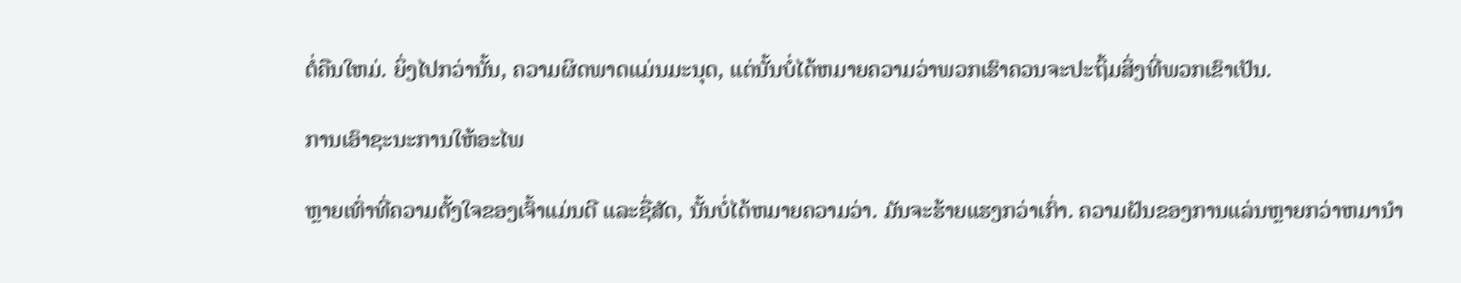ຕໍ່ຄືນໃຫມ່. ຍິ່ງໄປກວ່ານັ້ນ, ຄວາມຜິດພາດແມ່ນມະນຸດ, ແຕ່ນັ້ນບໍ່ໄດ້ຫມາຍຄວາມວ່າພວກເຮົາຄວນຈະປະຖິ້ມສິ່ງທີ່ພວກເຂົາເປັນ.

ການເອົາຊະນະການໃຫ້ອະໄພ

ຫຼາຍເທົ່າທີ່ຄວາມຕັ້ງໃຈຂອງເຈົ້າແມ່ນດີ ແລະຊື່ສັດ, ນັ້ນບໍ່ໄດ້ຫມາຍຄວາມວ່າ. ມັນຈະຮ້າຍແຮງກວ່າເກົ່າ. ຄວາມຝັນຂອງການແລ່ນຫຼາຍກວ່າຫມານໍາ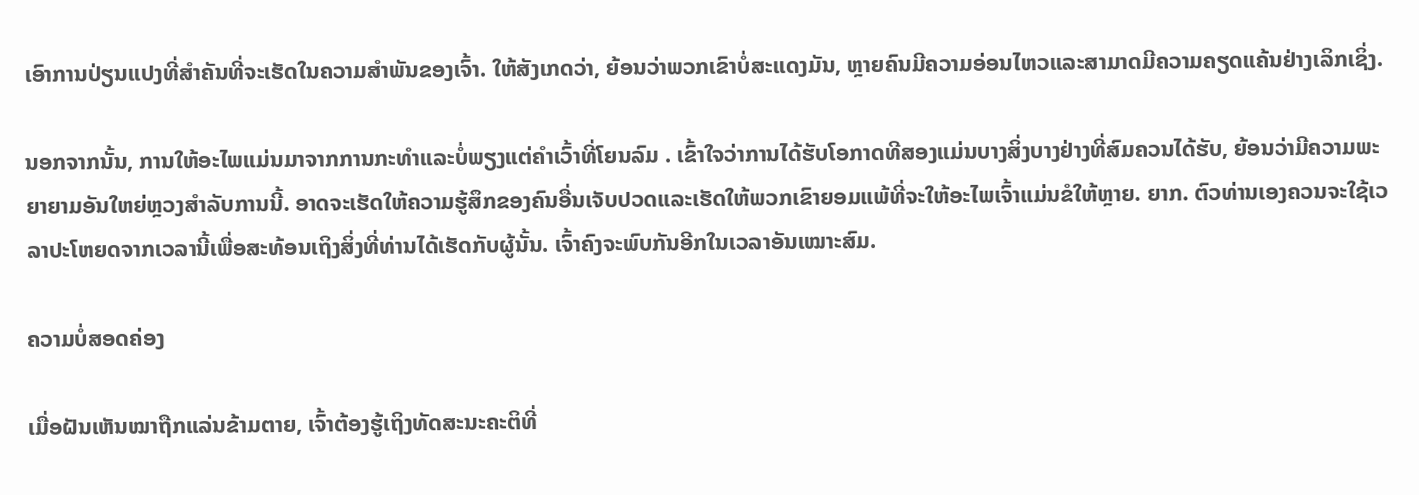ເອົາການປ່ຽນແປງທີ່ສໍາຄັນທີ່ຈະເຮັດໃນຄວາມສໍາພັນຂອງເຈົ້າ. ໃຫ້ສັງເກດວ່າ, ຍ້ອນວ່າພວກເຂົາບໍ່ສະແດງມັນ, ຫຼາຍຄົນມີຄວາມອ່ອນໄຫວແລະສາມາດມີຄວາມຄຽດແຄ້ນຢ່າງເລິກເຊິ່ງ.

ນອກຈາກນັ້ນ, ການໃຫ້ອະໄພແມ່ນມາຈາກການກະທໍາແລະບໍ່ພຽງແຕ່ຄໍາເວົ້າທີ່ໂຍນລົມ . ເຂົ້າໃຈວ່າການໄດ້ຮັບໂອກາດທີສອງແມ່ນບາງສິ່ງບາງຢ່າງທີ່ສົມຄວນໄດ້ຮັບ, ຍ້ອນວ່າມີຄວາມພະຍາຍາມອັນໃຫຍ່ຫຼວງສໍາລັບການນີ້. ອາດຈະເຮັດໃຫ້ຄວາມຮູ້ສຶກຂອງຄົນອື່ນເຈັບປວດແລະເຮັດໃຫ້ພວກເຂົາຍອມແພ້ທີ່ຈະໃຫ້ອະໄພເຈົ້າແມ່ນຂໍໃຫ້ຫຼາຍ. ຍາກ. ຕົວທ່ານເອງຄວນຈະໃຊ້ເວລາປະໂຫຍດຈາກເວລານີ້ເພື່ອສະທ້ອນເຖິງສິ່ງທີ່ທ່ານໄດ້ເຮັດກັບຜູ້ນັ້ນ. ເຈົ້າຄົງຈະພົບກັນອີກໃນເວລາອັນເໝາະສົມ.

ຄວາມບໍ່ສອດຄ່ອງ

ເມື່ອຝັນເຫັນໝາຖືກແລ່ນຂ້າມຕາຍ, ເຈົ້າຕ້ອງຮູ້ເຖິງທັດສະນະຄະຕິທີ່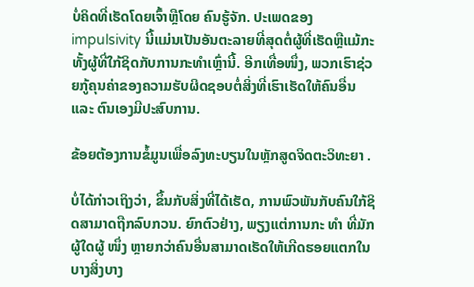ບໍ່ຄິດທີ່ເຮັດໂດຍເຈົ້າຫຼືໂດຍ ຄົນຮູ້ຈັກ. ປະເພດຂອງ impulsivity ນີ້ແມ່ນເປັນອັນຕະລາຍທີ່ສຸດຕໍ່ຜູ້ທີ່ເຮັດຫຼືແມ້ກະທັ້ງຜູ້ທີ່ໃກ້ຊິດກັບການກະທໍາເຫຼົ່ານີ້. ອີກເທື່ອໜຶ່ງ, ພວກເຮົາຊ່ວຍກູ້ຄຸນຄ່າຂອງຄວາມຮັບຜິດຊອບຕໍ່ສິ່ງທີ່ເຮົາເຮັດໃຫ້ຄົນອື່ນ ແລະ ຕົນເອງມີປະສົບການ.

ຂ້ອຍຕ້ອງການຂໍ້ມູນເພື່ອລົງທະບຽນໃນຫຼັກສູດຈິດຕະວິທະຍາ .

ບໍ່ໄດ້ກ່າວເຖິງວ່າ, ຂຶ້ນກັບສິ່ງທີ່ໄດ້ເຮັດ, ການພົວພັນກັບຄົນໃກ້ຊິດສາມາດຖືກລົບກວນ. ຍົກຕົວຢ່າງ, ພຽງແຕ່ການກະ ທຳ ທີ່ມັກຜູ້ໃດຜູ້ ໜຶ່ງ ຫຼາຍກວ່າຄົນອື່ນສາມາດເຮັດໃຫ້ເກີດຮອຍແຕກໃນບາງສິ່ງບາງ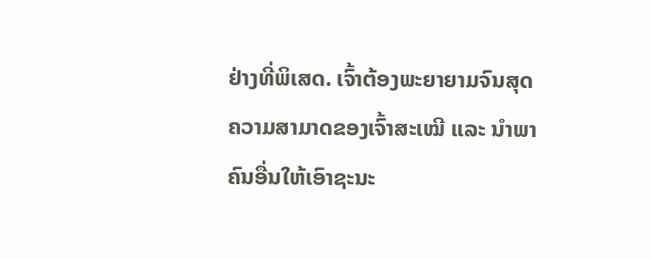ຢ່າງທີ່ພິເສດ. ເຈົ້າຕ້ອງພະຍາຍາມຈົນສຸດຄວາມສາມາດຂອງເຈົ້າສະເໝີ ແລະ ນຳພາຄົນອື່ນໃຫ້ເອົາຊະນະ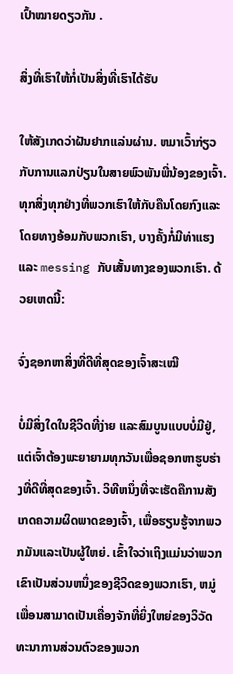ເປົ້າໝາຍດຽວກັນ .

ສິ່ງທີ່ເຮົາໃຫ້ກໍ່ເປັນສິ່ງທີ່ເຮົາໄດ້ຮັບ

ໃຫ້ສັງເກດວ່າຝັນຢາກແລ່ນຜ່ານ. ຫມາເວົ້າກ່ຽວກັບການແລກປ່ຽນໃນສາຍພົວພັນພີ່ນ້ອງຂອງເຈົ້າ. ທຸກສິ່ງທຸກຢ່າງທີ່ພວກເຮົາໃຫ້ກັບຄືນໂດຍກົງແລະໂດຍທາງອ້ອມກັບພວກເຮົາ, ບາງຄັ້ງກໍ່ມີທ່າແຮງແລະ messing ກັບເສັ້ນທາງຂອງພວກເຮົາ. ດ້ວຍເຫດນີ້:

ຈົ່ງຊອກຫາສິ່ງທີ່ດີທີ່ສຸດຂອງເຈົ້າສະເໝີ

ບໍ່ມີສິ່ງໃດໃນຊີວິດທີ່ງ່າຍ ແລະສົມບູນແບບບໍ່ມີຢູ່, ແຕ່ເຈົ້າຕ້ອງພະຍາຍາມທຸກວັນເພື່ອຊອກຫາຮູບຮ່າງທີ່ດີທີ່ສຸດຂອງເຈົ້າ. ວິທີຫນຶ່ງທີ່ຈະເຮັດຄືການສັງເກດຄວາມຜິດພາດຂອງເຈົ້າ, ເພື່ອຮຽນຮູ້ຈາກພວກມັນແລະເປັນຜູ້ໃຫຍ່. ເຂົ້າໃຈວ່າເຖິງແມ່ນວ່າພວກເຂົາເປັນສ່ວນຫນຶ່ງຂອງຊີວິດຂອງພວກເຮົາ, ຫມູ່ເພື່ອນສາມາດເປັນເຄື່ອງຈັກທີ່ຍິ່ງໃຫຍ່ຂອງວິວັດທະນາການສ່ວນຕົວຂອງພວກ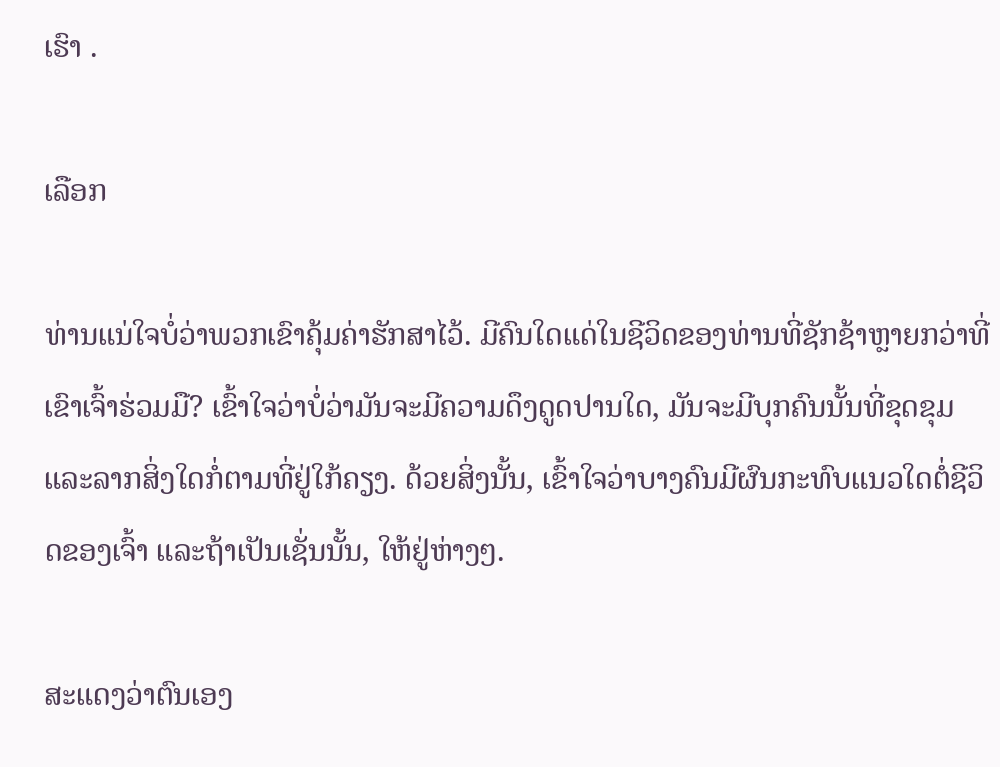ເຮົາ .

ເລືອກ

ທ່ານແນ່ໃຈບໍ່ວ່າພວກເຂົາຄຸ້ມຄ່າຮັກສາໄວ້. ມີຄົນໃດແດ່ໃນຊີວິດຂອງທ່ານທີ່ຊັກຊ້າຫຼາຍກວ່າທີ່ເຂົາເຈົ້າຮ່ວມມື? ເຂົ້າໃຈວ່າບໍ່ວ່າມັນຈະມີຄວາມດຶງດູດປານໃດ, ມັນຈະມີບຸກຄົນນັ້ນທີ່ຂຸດຂຸມແລະລາກສິ່ງໃດກໍ່ຕາມທີ່ຢູ່ໃກ້ຄຽງ. ດ້ວຍສິ່ງນັ້ນ, ເຂົ້າໃຈວ່າບາງຄົນມີຜົນກະທົບແນວໃດຕໍ່ຊີວິດຂອງເຈົ້າ ແລະຖ້າເປັນເຊັ່ນນັ້ນ, ໃຫ້ຢູ່ຫ່າງໆ.

ສະແດງວ່າຕົນເອງ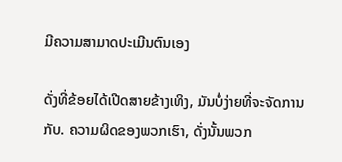ມີຄວາມສາມາດປະເມີນຕົນເອງ

ດັ່ງທີ່ຂ້ອຍໄດ້ເປີດສາຍຂ້າງເທິງ, ມັນບໍ່ງ່າຍທີ່ຈະຈັດການກັບ. ຄວາມຜິດຂອງພວກເຮົາ, ດັ່ງນັ້ນພວກ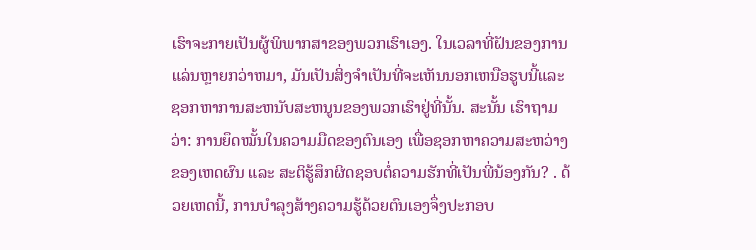ເຮົາຈະກາຍເປັນຜູ້ພິພາກສາຂອງພວກເຮົາເອງ. ໃນເວລາທີ່ຝັນຂອງການແລ່ນຫຼາຍກວ່າຫມາ, ມັນເປັນສິ່ງຈໍາເປັນທີ່ຈະເຫັນນອກເຫນືອຮູບນີ້ແລະຊອກຫາການສະຫນັບສະຫນູນຂອງພວກເຮົາຢູ່ທີ່ນັ້ນ. ສະນັ້ນ ເຮົາຖາມວ່າ: ການຍຶດໝັ້ນໃນຄວາມມືດຂອງຕົນເອງ ເພື່ອຊອກຫາຄວາມສະຫວ່າງຂອງເຫດຜົນ ແລະ ສະຕິຮູ້ສຶກຜິດຊອບຕໍ່ຄວາມຮັກທີ່ເປັນພີ່ນ້ອງກັນ? . ດ້ວຍເຫດນີ້, ການບຳລຸງສ້າງຄວາມຮູ້ດ້ວຍຕົນເອງຈຶ່ງປະກອບ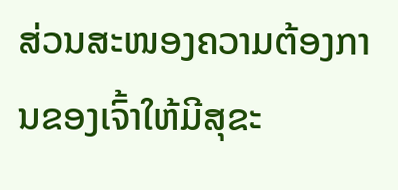ສ່ວນສະໜອງຄວາມຕ້ອງການຂອງເຈົ້າໃຫ້ມີສຸຂະ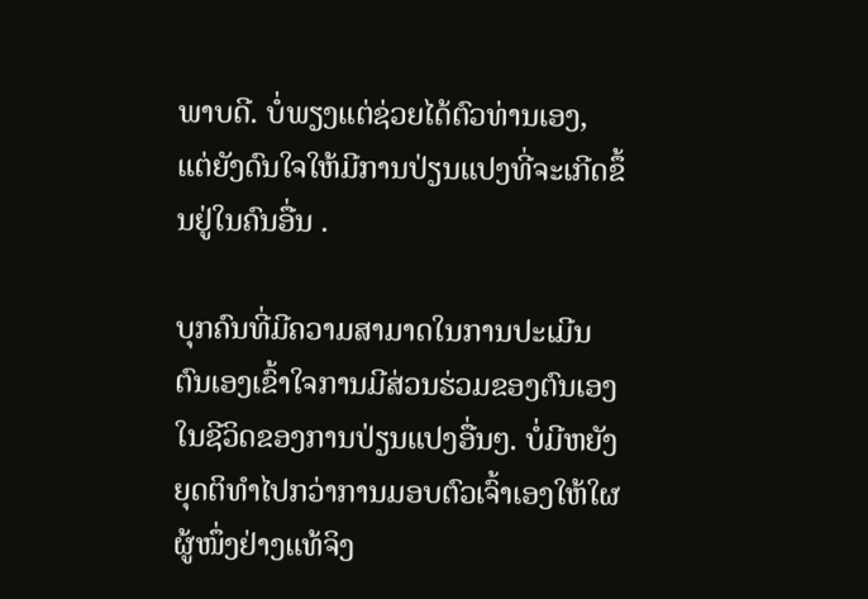ພາບດີ. ບໍ່ພຽງແຕ່ຊ່ວຍໄດ້ຕົວທ່ານເອງ, ແຕ່ຍັງດົນໃຈໃຫ້ມີການປ່ຽນແປງທີ່ຈະເກີດຂຶ້ນຢູ່ໃນຄົນອື່ນ .

ບຸກຄົນທີ່ມີຄວາມສາມາດໃນການປະເມີນຕົນເອງເຂົ້າໃຈການມີສ່ວນຮ່ວມຂອງຕົນເອງໃນຊີວິດຂອງການປ່ຽນແປງອື່ນໆ. ບໍ່ມີຫຍັງຍຸດຕິທຳໄປກວ່າການມອບຕົວເຈົ້າເອງໃຫ້ໃຜຜູ້ໜຶ່ງຢ່າງແທ້ຈິງ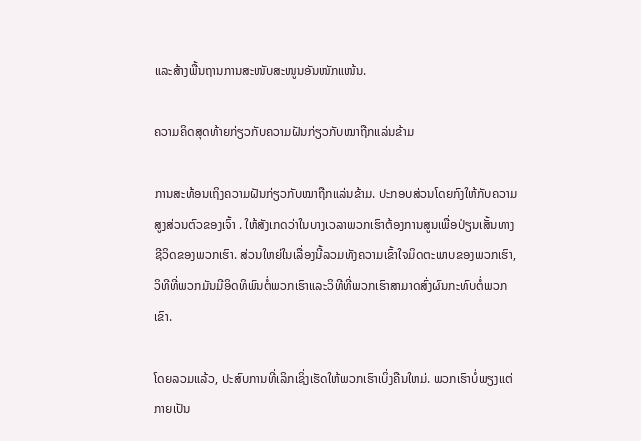ແລະສ້າງພື້ນຖານການສະໜັບສະໜູນອັນໜັກແໜ້ນ.

ຄວາມຄິດສຸດທ້າຍກ່ຽວກັບຄວາມຝັນກ່ຽວກັບໝາຖືກແລ່ນຂ້າມ

ການສະທ້ອນເຖິງຄວາມຝັນກ່ຽວກັບໝາຖືກແລ່ນຂ້າມ. ປະກອບສ່ວນໂດຍກົງໃຫ້ກັບຄວາມສູງສ່ວນຕົວຂອງເຈົ້າ . ໃຫ້ສັງເກດວ່າໃນບາງເວລາພວກເຮົາຕ້ອງການສູນເພື່ອປ່ຽນເສັ້ນທາງຊີວິດຂອງພວກເຮົາ. ສ່ວນໃຫຍ່ໃນເລື່ອງນີ້ລວມທັງຄວາມເຂົ້າໃຈມິດຕະພາບຂອງພວກເຮົາ, ວິທີທີ່ພວກມັນມີອິດທິພົນຕໍ່ພວກເຮົາແລະວິທີທີ່ພວກເຮົາສາມາດສົ່ງຜົນກະທົບຕໍ່ພວກເຂົາ.

ໂດຍລວມແລ້ວ, ປະສົບການທີ່ເລິກເຊິ່ງເຮັດໃຫ້ພວກເຮົາເບິ່ງຄືນໃຫມ່. ພວກເຮົາບໍ່ພຽງແຕ່ກາຍເປັນ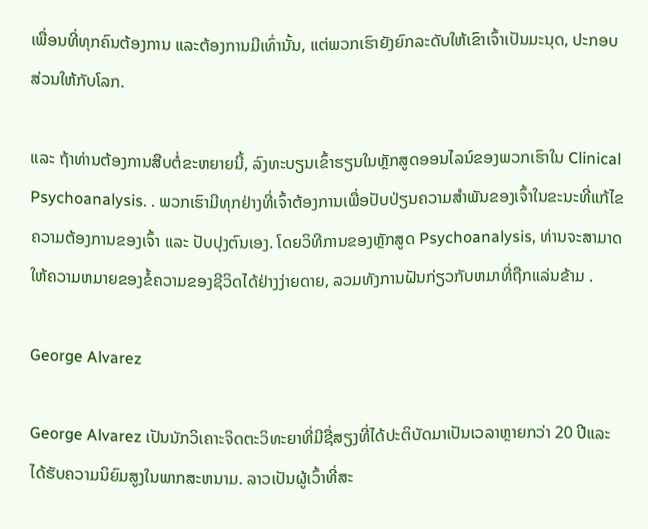ເພື່ອນທີ່ທຸກຄົນຕ້ອງການ ແລະຕ້ອງການມີເທົ່ານັ້ນ, ແຕ່ພວກເຮົາຍັງຍົກລະດັບໃຫ້ເຂົາເຈົ້າເປັນມະນຸດ, ປະກອບສ່ວນໃຫ້ກັບໂລກ.

ແລະ ຖ້າທ່ານຕ້ອງການສືບຕໍ່ຂະຫຍາຍນີ້, ລົງທະບຽນເຂົ້າຮຽນໃນຫຼັກສູດອອນໄລນ໌ຂອງພວກເຮົາໃນ Clinical Psychoanalysis. . ພວກເຮົາມີທຸກຢ່າງທີ່ເຈົ້າຕ້ອງການເພື່ອປັບປ່ຽນຄວາມສຳພັນຂອງເຈົ້າໃນຂະນະທີ່ແກ້ໄຂຄວາມຕ້ອງການຂອງເຈົ້າ ແລະ ປັບປຸງຕົນເອງ. ໂດຍວິທີການຂອງຫຼັກສູດ Psychoanalysis, ທ່ານຈະສາມາດໃຫ້ຄວາມຫມາຍຂອງຂໍ້ຄວາມຂອງຊີວິດໄດ້ຢ່າງງ່າຍດາຍ, ລວມທັງການຝັນກ່ຽວກັບຫມາທີ່ຖືກແລ່ນຂ້າມ .

George Alvarez

George Alvarez ເປັນນັກວິເຄາະຈິດຕະວິທະຍາທີ່ມີຊື່ສຽງທີ່ໄດ້ປະຕິບັດມາເປັນເວລາຫຼາຍກວ່າ 20 ປີແລະໄດ້ຮັບຄວາມນິຍົມສູງໃນພາກສະຫນາມ. ລາວເປັນຜູ້ເວົ້າທີ່ສະ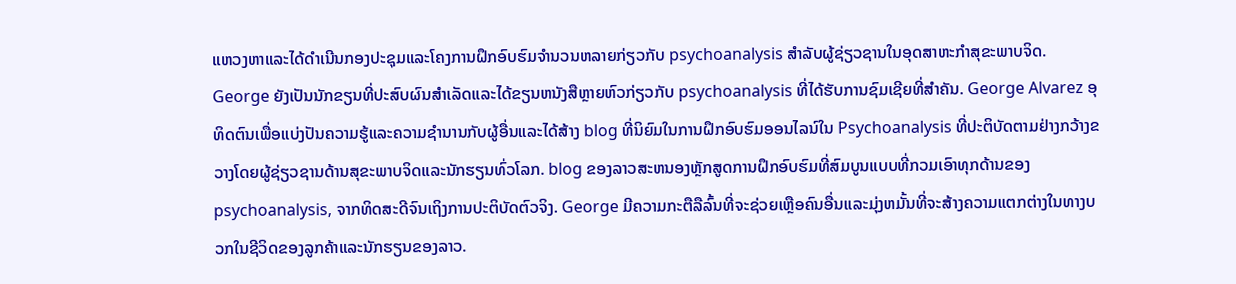ແຫວງຫາແລະໄດ້ດໍາເນີນກອງປະຊຸມແລະໂຄງການຝຶກອົບຮົມຈໍານວນຫລາຍກ່ຽວກັບ psychoanalysis ສໍາລັບຜູ້ຊ່ຽວຊານໃນອຸດສາຫະກໍາສຸຂະພາບຈິດ. George ຍັງເປັນນັກຂຽນທີ່ປະສົບຜົນສໍາເລັດແລະໄດ້ຂຽນຫນັງສືຫຼາຍຫົວກ່ຽວກັບ psychoanalysis ທີ່ໄດ້ຮັບການຊົມເຊີຍທີ່ສໍາຄັນ. George Alvarez ອຸທິດຕົນເພື່ອແບ່ງປັນຄວາມຮູ້ແລະຄວາມຊໍານານກັບຜູ້ອື່ນແລະໄດ້ສ້າງ blog ທີ່ນິຍົມໃນການຝຶກອົບຮົມອອນໄລນ໌ໃນ Psychoanalysis ທີ່ປະຕິບັດຕາມຢ່າງກວ້າງຂວາງໂດຍຜູ້ຊ່ຽວຊານດ້ານສຸຂະພາບຈິດແລະນັກຮຽນທົ່ວໂລກ. blog ຂອງລາວສະຫນອງຫຼັກສູດການຝຶກອົບຮົມທີ່ສົມບູນແບບທີ່ກວມເອົາທຸກດ້ານຂອງ psychoanalysis, ຈາກທິດສະດີຈົນເຖິງການປະຕິບັດຕົວຈິງ. George ມີຄວາມກະຕືລືລົ້ນທີ່ຈະຊ່ວຍເຫຼືອຄົນອື່ນແລະມຸ່ງຫມັ້ນທີ່ຈະສ້າງຄວາມແຕກຕ່າງໃນທາງບວກໃນຊີວິດຂອງລູກຄ້າແລະນັກຮຽນຂອງລາວ.